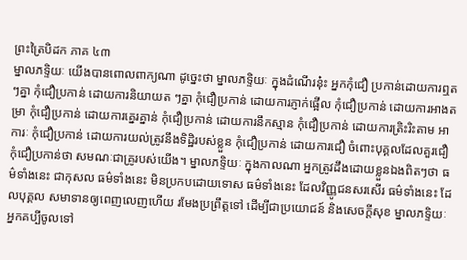ព្រះត្រៃបិដក ភាគ ៤៣
ម្នាលភទ្ទិយៈ យើងបានពោលពាក្យណា ដូច្នេះថា ម្នាលភទ្ទិយៈ ក្នុងដំណើរនុ៎ះ អ្នកកុំជឿ ប្រកាន់ដោយការឮតៗគ្នា កុំជឿប្រកាន់ ដោយការនិយាយត ៗគ្នា កុំជឿប្រកាន់ ដោយការភ្ញាក់ផ្អើល កុំជឿប្រកាន់ ដោយការអាងតម្រា កុំជឿប្រកាន់ ដោយការគ្នេរគ្នាន់ កុំជឿប្រកាន់ ដោយការនឹកស្មាន កុំជឿប្រកាន់ ដោយការត្រិះរិះតាម អាការៈ កុំជឿប្រកាន់ ដោយការយល់ត្រូវនឹងទិដ្ឋិរបស់ខ្លួន កុំជឿប្រកាន់ ដោយការជឿ ចំពោះបុគ្គលដែលគួរជឿ កុំជឿប្រកាន់ថា សមណៈជាគ្រូរបស់យើង។ ម្នាលភទ្ទិយៈ ក្នុងកាលណា អ្នកត្រូវដឹងដោយខ្លួនឯងពិតៗថា ធម៌ទាំងនេះ ជាកុសល ធម៌ទាំងនេះ មិនប្រកបដោយទោស ធម៌ទាំងនេះ ដែលវិញ្ញូជនសរសើរ ធម៌ទាំងនេះ ដែលបុគ្គល សមាទានឲ្យពេញលេញហើយ រមែងប្រព្រឹត្តទៅ ដើម្បីជាប្រយោជន៍ និងសេចក្ដីសុខ ម្នាលភទ្ទិយៈ អ្នកគប្បីចូលទៅ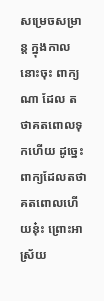សម្រេចសម្រាន្ត ក្នុងកាលនោះចុះ ពាក្យណា ដែល តថាគតពោលទុកហើយ ដូច្នេះ ពាក្យដែលតថាគតពោលហើយនុ៎ះ ព្រោះអាស្រ័យ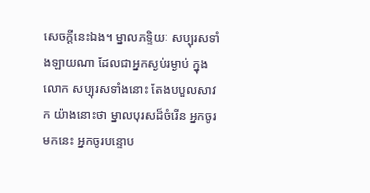សេចក្ដីនេះឯង។ ម្នាលភទ្ទិយៈ សប្បុរសទាំងឡាយណា ដែលជាអ្នកស្ងប់រម្ងាប់ ក្នុងលោក សប្បុរសទាំងនោះ តែងបបួលសាវក យ៉ាងនោះថា ម្នាលបុរសដ៏ចំរើន អ្នកចូរមកនេះ អ្នកចូរបន្ទោប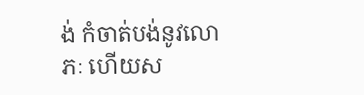ង់ កំចាត់បង់នូវលោភៈ ហើយស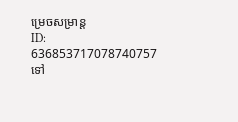ម្រេចសម្រាន្ត
ID: 636853717078740757
ទៅ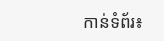កាន់ទំព័រ៖